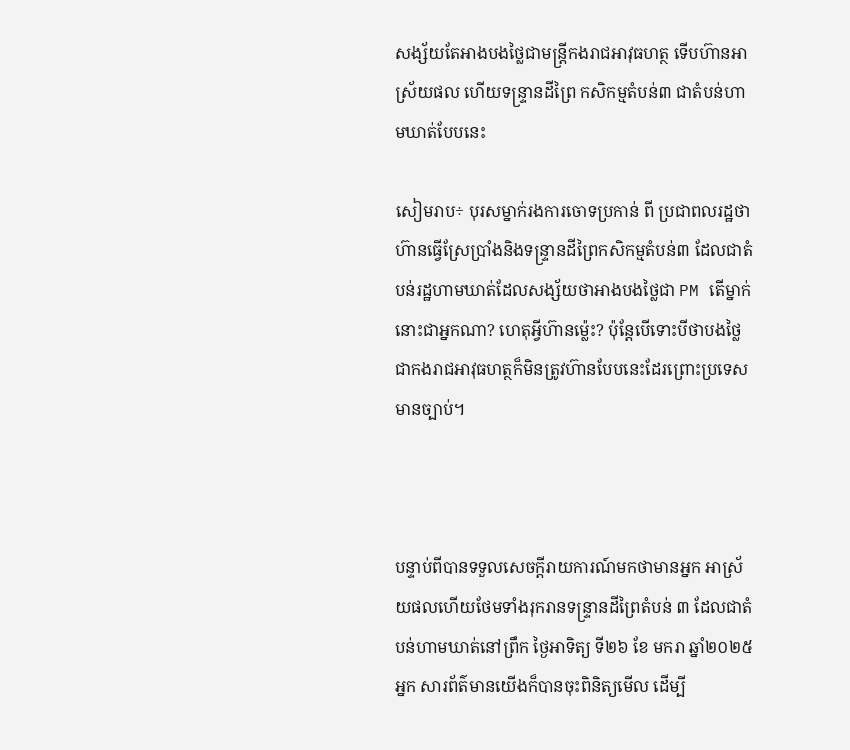សង្ស័យតែអាងបងថ្លៃជាមន្ត្រីកងរាជអាវុធហត្ថ ទើបហ៊ានអាស្រ័យផល ហើយទន្រ្ទានដីព្រៃ កសិកម្មតំបន់៣ ជាតំបន់ហាមឃាត់បែបនេះ

សៀមរាប÷ បុរសម្នាក់រងការចោទប្រកាន់ ពី ប្រជាពលរដ្ឋថាហ៊ានធ្វើស្រែប្រាំងនិងទន្រ្ទានដីព្រៃកសិកម្មតំបន់៣ ដែលជាតំបន់រដ្ឋហាមឃាត់ដែលសង្ស័យថាអាងបងថ្លៃជា PM តើម្នាក់នោះជាអ្នកណា? ហេតុអ្វីហ៊ានម្ល៉េះ? ប៉ុន្តែបើទោះបីថាបងថ្លៃជាកងរាជអាវុធហត្ថក៏មិនត្រូវហ៊ានបែបនេះដែរព្រោះប្រទេសមានច្បាប់។



បន្ទាប់ពីបានទទួលសេចក្តីរាយការណ៍មកថាមានអ្នក អាស្រ័យផលហើយថែមទាំងរុករានទន្ទ្រានដីព្រៃតំបន់ ៣ ដែលជាតំបន់ហាមឃាត់នៅព្រឹក ថ្ងៃអាទិត្យ ទី២៦ ខែ មករា ឆ្នាំ២០២៥ អ្នក សារព័ត៌មានយើងក៏បានចុះពិនិត្យមើល ដើម្បី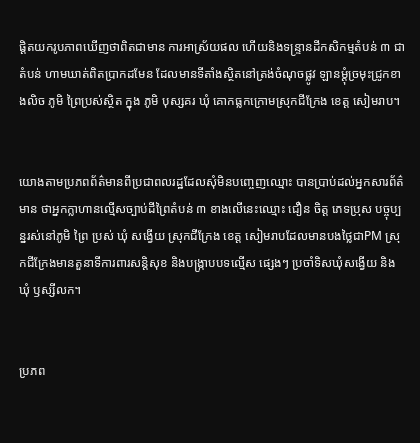ផ្ដិតយករូបភាពឃើញថាពិតជាមាន ការអាស្រ័យផល ហើយនិងទន្រ្ទានដីកសិកម្មតំបន់ ៣ ជាតំបន់ ហាមឃាត់ពិតប្រាកដមែន ដែលមានទីតាំងស្ថិតនៅត្រង់ចំណុចផ្លូវ ឡានម្ដុំច្រមុះជ្រូកខាងលិច ភូមិ ព្រៃប្រស់ស្ថិត ក្នុង ភូមិ បុស្សគរ ឃុំ គោកធ្លកក្រោមស្រុកជីក្រែង ខេត្ត សៀមរាប។


យោងតាមប្រភពព័ត៌មានពីប្រជាពលរដ្ឋដែលសុំមិនបញ្ចេញឈ្មោះ បានប្រាប់ដល់អ្នកសារព័ត៌មាន ថាអ្នកក្លាហានល្មើសច្បាប់ដីព្រៃតំបន់ ៣ ខាងលើនេះឈ្មោះ ជឿន ចិត្ត ភេទប្រុស បច្ចុប្បន្នរស់នៅភូមិ ព្រៃ ប្រស់ ឃុំ សង្វើយ ស្រុកជីក្រែង ខេត្ត សៀមរាបដែលមានបងថ្លៃជាPM ស្រុកជីក្រែងមានតួនាទីការពារសន្តិសុខ និងបង្រ្កាបបទល្មើស ផ្សេងៗ ប្រចាំទិសឃុំសង្វើយ និងឃុំ ឫស្សីលក។


ប្រភព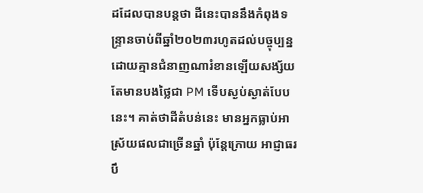ដដែលបានបន្តថា ដីនេះបាននឹងកំពុងទន្ទ្រានចាប់ពីឆ្នាំ២០២៣រហូតដល់បច្ចុប្បន្ន ដោយគ្មានជំនាញណារំខានឡើយសង្ស័យតែមានបងថ្លៃជា PM ទើបស្ងប់ស្ងាត់បែបនេះ។ គាត់ថាដីតំបន់នេះ មានអ្នកធ្លាប់អាស្រ័យផលជាច្រើនឆ្នាំ ប៉ុន្តែក្រោយ អាជ្ញាធរ បឹ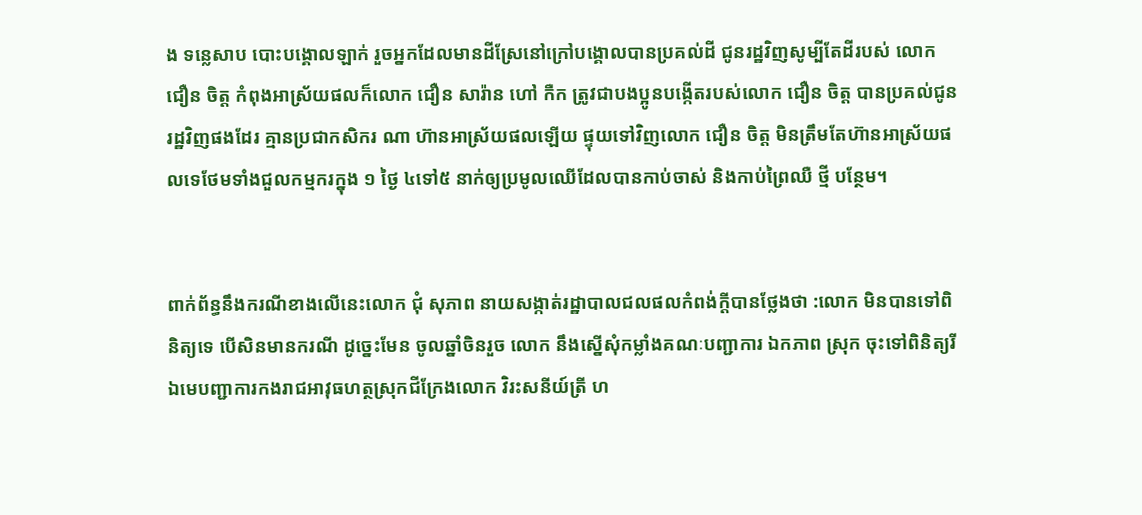ង ទន្លេសាប បោះបង្គោលឡាក់ រួចអ្នកដែលមានដីស្រែនៅក្រៅបង្គោលបានប្រគល់ដី ជូនរដ្ឋវិញសូម្បីតែដីរបស់ លោក ជឿន ចិត្ត កំពុងអាស្រ័យផលក៏លោក ជឿន សារ៉ាន ហៅ កឺក ត្រូវជាបងប្អូនបង្កើតរបស់លោក ជឿន ចិត្ត បានប្រគល់ជូនរដ្ឋវិញផងដែរ គ្មានប្រជាកសិករ ណា ហ៊ានអាស្រ័យផលឡើយ ផ្ទុយទៅវិញលោក ជឿន ចិត្ត មិនត្រឹមតែហ៊ានអាស្រ័យផលទេថែមទាំងជួលកម្មករក្នុង ១ ថ្ងៃ ៤ទៅ៥ នាក់ឲ្យប្រមូលឈើដែលបានកាប់ចាស់ និងកាប់ព្រៃឈឺ ថ្មី បន្ថែម។


ពាក់ព័ន្ធនឹងករណីខាងលើនេះលោក ជុំ សុភាព នាយសង្កាត់រដ្ឋាបាលជលផលកំពង់ក្តីបានថ្លែងថា :លោក មិនបានទៅពិនិត្យទេ បើសិនមានករណី ដូច្នេះមែន ចូលឆ្នាំចិនរួច លោក នឹងស្នើសុំកម្លាំងគណៈបញ្ជាការ ឯកភាព ស្រុក ចុះទៅពិនិត្យរីឯមេបញ្ជាការកងរាជអាវុធហត្ថស្រុកជីក្រែងលោក វិរះសនីយ៍ត្រី ហ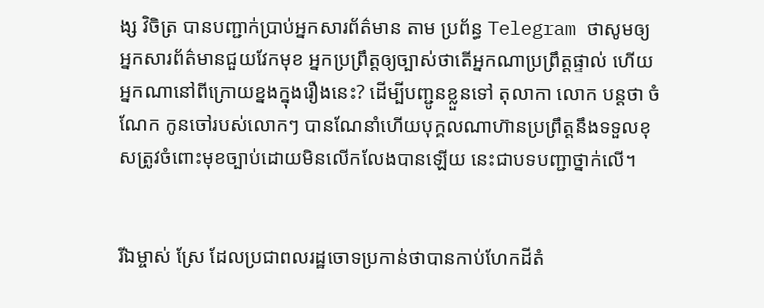ង្ស វិចិត្រ បានបញ្ជាក់ប្រាប់អ្នកសារព័ត៌មាន តាម ប្រព័ន្ធ Telegram ថាសូមឲ្យ អ្នកសារព័ត៌មានជួយវែកមុខ អ្នកប្រព្រឹត្តឲ្យច្បាស់ថាតើអ្នកណាប្រព្រឹត្តផ្ទាល់ ហើយអ្នកណានៅពីក្រោយខ្នងក្នុងរឿងនេះ? ដើម្បីបញ្ជូនខ្លួនទៅ តុលាកា លោក បន្តថា ចំណែក កូនចៅរបស់លោកៗ បានណែនាំហើយបុក្គលណាហ៊ានប្រព្រឹត្តនឹងទទួលខុសត្រូវចំពោះមុខច្បាប់ដោយមិនលើកលែងបានឡើយ នេះជាបទបញ្ជាថ្នាក់លើ។


រីឯម្ចាស់ ស្រែ ដែលប្រជាពលរដ្ឋចោទប្រកាន់ថាបានកាប់ហែកដីតំ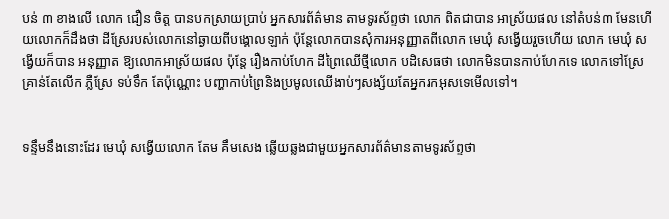បន់ ៣ ខាងលើ លោក ជឿន ចិត្ត បានបកស្រាយប្រាប់ អ្នកសារព័ត៌មាន តាមទូរស័ព្ទថា លោក ពិតជាបាន អាស្រ័យផល នៅតំបន់៣ មែនហើយលោកក៏ដឹងថា ដីស្រែរបស់លោកនៅឆ្ងាយពីបង្គោលឡាក់ ប៉ុន្តែលោកបានសុំការអនុញ្ញាតពីលោក មេឃុំ សង្វើយរួចហើយ លោក មេឃុំ សង្វើយក៏បាន អនុញ្ញាត ឱ្យលោកអាស្រ័យផល ប៉ុន្តែ រឿងកាប់ហែក ដីព្រៃឈើថ្មីលោក បដិសេធថា លោកមិនបានកាប់ហែកទេ លោកទៅស្រែ គ្រាន់តែលើក ភ្លឺស្រែ ទប់ទឹក តែប៉ុណ្ណោះ បញ្ហាកាប់ព្រៃនិងប្រមូលឈើងាប់ៗសង្ស័យតែអ្នករកអុសទេមើលទៅ។


ទន្ទឹមនឹងនោះដែរ មេឃុំ សង្វើយលោក តែម គឹមសេង ឆ្លើយឆ្លងជាមួយអ្នកសារព័ត៌មានតាមទូរស័ព្ទថា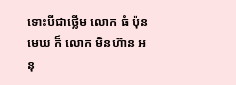ទោះបីជាថ្លើម លោក ធំ ប៉ុនមេឃ ក៏ លោក មិនហ៊ាន អនុ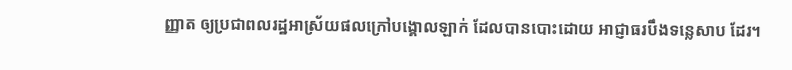ញ្ញាត ឲ្យប្រជាពលរដ្ឋអាស្រ័យផលក្រៅបង្គោលឡាក់ ដែលបានបោះដោយ អាជ្ញាធរបឹងទន្លេសាប ដែរ។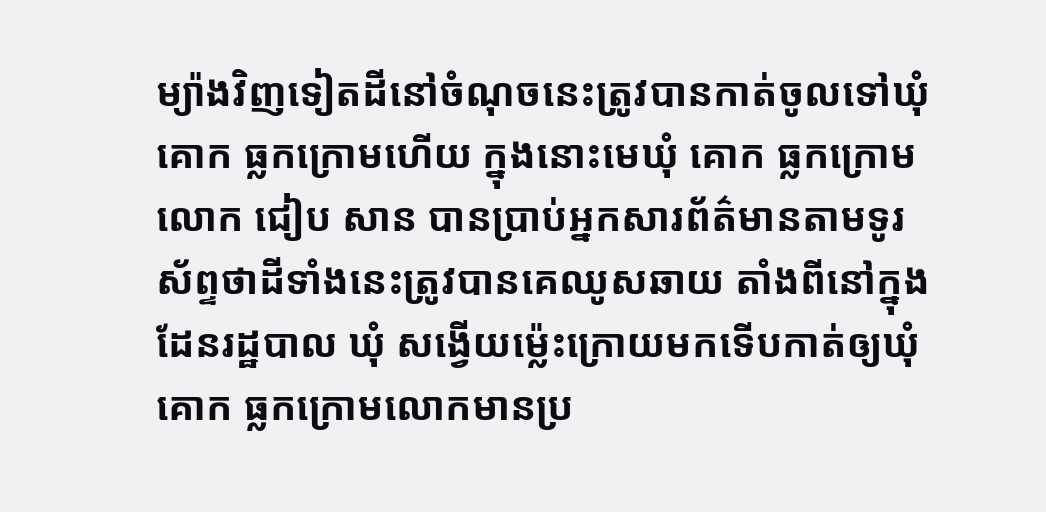ម្យ៉ាងវិញទៀតដីនៅចំណុចនេះត្រូវបានកាត់ចូលទៅឃុំ គោក ធ្លកក្រោមហើយ ក្នុងនោះមេឃុំ គោក ធ្លកក្រោម លោក ជៀប សាន បានប្រាប់អ្នកសារព័ត៌មានតាមទូរស័ព្ទថាដីទាំងនេះត្រូវបានគេឈូសឆាយ តាំងពីនៅក្នុងដែនរដ្ឋបាល ឃុំ សង្វើយម្ល៉េះក្រោយមកទើបកាត់ឲ្យឃុំ គោក ធ្លកក្រោមលោកមានប្រ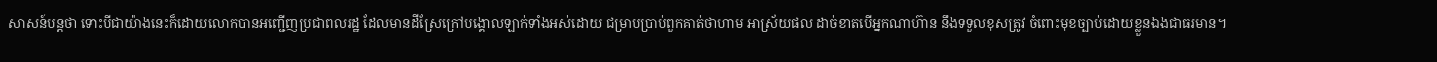សាសន៍បន្តថា ទោះបីជាយ៉ាងនេះក៏ដោយលោកបានអញ្ជើញប្រជាពលរដ្ឋ ដែលមានដីស្រែក្រៅបង្គោលឡាក់ទាំងអស់ដោយ ជម្រាបប្រាប់ពួកគាត់ថាហាម អាស្រ័យផល ដាច់ខាតបើអ្នកណាហ៊ាន នឹងទទួលខុសត្រូវ ចំពោះមុខច្បាប់ដោយខ្លួនឯងជាធរមាន។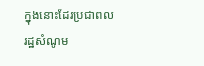ក្នុងនោះដែរប្រជាពលរដ្ឋសំណូម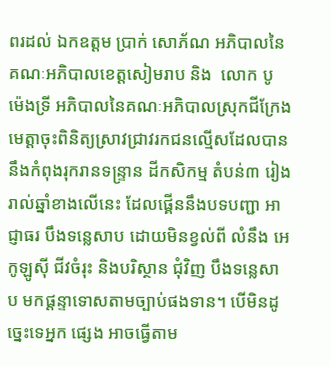ពរដល់ ឯកឧត្ដម ប្រាក់ សោភ័ណ អភិបាលនៃគណៈអភិបាលខេត្តសៀមរាប និង  លោក បូ ម៉េងទ្រី អភិបាលនៃគណៈអភិបាលស្រុកជីក្រែង មេត្តាចុះពិនិត្យស្រាវជ្រាវរកជនល្មើសដែលបាននឹងកំពុងរុករានទន្ទ្រាន ដីកសិកម្ម តំបន់៣ រៀងរាល់ឆ្នាំខាងលើនេះ ដែលផ្គើននឹងបទបញ្ជា អាជ្ញាធរ បឹងទន្លេសាប ដោយមិនខ្វល់ពី លំនឹង អេកូឡូស៊ី ជីវចំរុះ និងបរិស្ថាន ជុំវិញ បឹងទន្លេសាប មកផ្តន្ទាទោសតាមច្បាប់ផងទាន។ បើមិនដូច្នេះទេអ្នក ផ្សេង អាចធ្វើតាម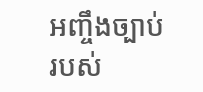អញ្ចឹងច្បាប់របស់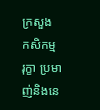ក្រសួង កសិកម្ម រុក្ខា ប្រមាញ់និងនេ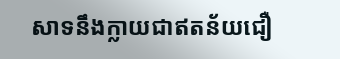សាទនឹងក្លាយជាឥតន័យជឿ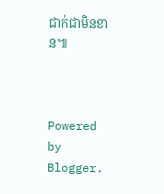ជាក់ជាមិនខាន៕



Powered by Blogger.